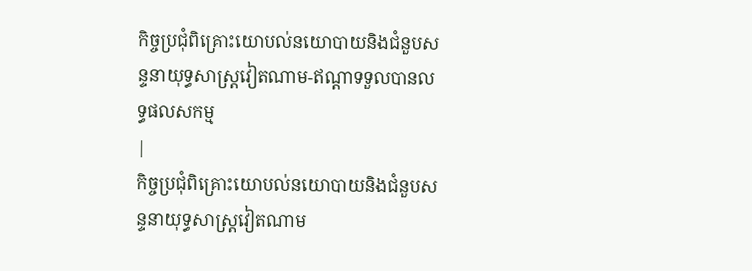កិច្ចប្រជុំពិគ្រោះយោបល់នយោបាយនិងជំនួបសន្ទនាយុទ្ធសាស្ត្រវៀតណាម-ឥណ្ដាទទួលបានលទ្ធផលសកម្ម
|
កិច្ចប្រជុំពិគ្រោះយោបល់នយោបាយនិងជំនួបសន្ទនាយុទ្ធសាស្ត្រវៀតណាម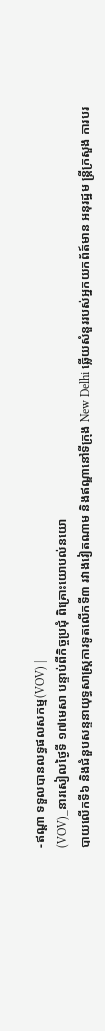-ឥណ្ដា ទទួលបានលទ្ធផលសកម្ម(VOV) |
(VOV)_នារសៀលថ្ងៃទី ១៧មេសា បន្ទាប់ពីកិច្ចប្រជុំ ពិគ្រោះយោបល់នយោ
បាយលើកទី៦ និងជំនួបសន្ទនាយុទ្ធសាស្ត្រការទូតលើកទី៣ រវាងវៀតណាម និងឥណ្ឌានៅទីក្រុង New Delhi ឆ្លើយសំនួររបស់អ្នកយកព័ត៍មាន អនុរដ្ឋម ន្ត្រីក្រសួង ការបរ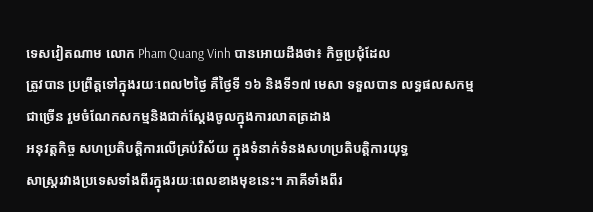ទេសវៀតណាម លោក Pham Quang Vinh បានអោយដឹងថា៖ កិច្ចប្រជុំដែល
ត្រូវបាន ប្រព្រឹត្តទៅក្នុងរយៈពេល២ថ្ងៃ គឺថ្ងៃទី ១៦ និងទី១៧ មេសា ទទួលបាន លទ្ធផលសកម្មជាច្រើន រួមចំណែកសកម្មនិងជាក់ស្ដែងចូលក្នុងការលាតត្រដាង
អនុវត្តកិច្ច សហប្រតិបត្តិការលើគ្រប់វិស័យ ក្នុងទំនាក់ទំនងសហប្រតិបត្តិការយុទ្ធ
សាស្ត្ររវាងប្រទេសទាំងពីរក្នុងរយៈពេលខាងមុខនេះ។ ភាគីទាំងពីរ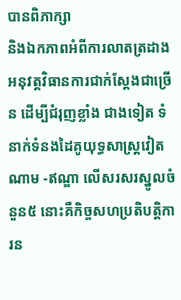បានពិភាក្សា
និងឯកភាពអំពីការលាតត្រដាងអនុវត្តវិធានការជាក់ស្ដែងជាច្រើន ដើម្បីជំរុញខ្លាំង ជាងទៀត ទំនាក់ទំនងដៃគូយុទ្ធសាស្ត្រវៀតណាម -ឥណ្ឌា លើសរសរស្នូលចំនួន៥ នោះគឺកិច្ចសហប្រតិបត្តិការន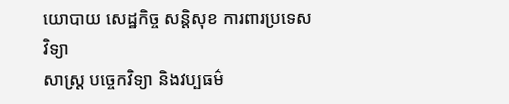យោបាយ សេដ្ឋកិច្ច សន្តិសុខ ការពារប្រទេស វិទ្យា
សាស្ត្រ បច្ចេកវិទ្យា និងវប្បធម៌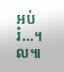អប់រំ…។ល៕